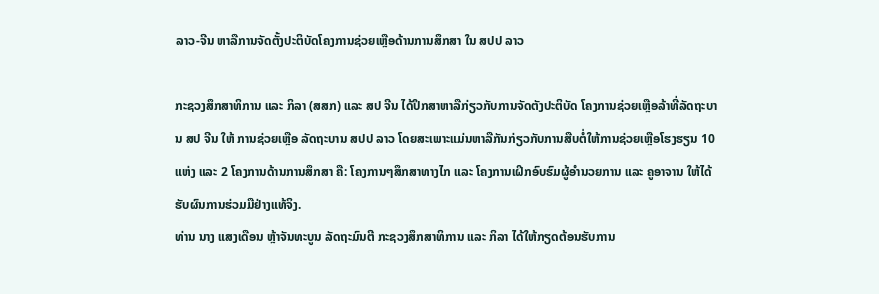ລາວ-ຈີນ ຫາລືການຈັດຕັ້ງປະຕິບັດໂຄງການຊ່ວຍເຫຼືອດ້ານການສຶກສາ ໃນ ສປປ ລາວ

ກະຊວງສຶກສາທິການ ແລະ ກິລາ (ສສກ) ແລະ ສປ ຈີນ ໄດ້ປຶກສາຫາລືກ່ຽວກັບການຈັດຕັງປະຕິບັດ ໂຄງການຊ່ວຍເຫຼືອລ້າທີ່ລັດຖະບານ ສປ ຈີນ ໃຫ້ ການຊ່ວຍເຫຼືອ ລັດຖະບານ ສປປ ລາວ ໂດຍສະເພາະແມ່ນຫາລືກັນກ່ຽວກັບການສືບຕໍ່ໃຫ້ການຊ່ວຍເຫຼືອໂຮງຮຽນ 10 ແຫ່ງ ແລະ 2 ໂຄງການດ້ານການສຶກສາ ຄື: ໂຄງການໆສຶກສາທາງໄກ ແລະ ໂຄງການເຝິກອົບຮົມຜູ້ອຳນວຍການ ແລະ ຄູອາຈານ ໃຫ້ໄດ້ຮັບຜົນການຮ່ວມມືຢ່າງແທ້ຈິງ.
ທ່ານ ນາງ ແສງເດືອນ ຫຼ້າຈັນທະບູນ ລັດຖະມົນຕີ ກະຊວງສຶກສາທິການ ແລະ ກິລາ ໄດ້ໃຫ້ກຽດຕ້ອນຮັບການ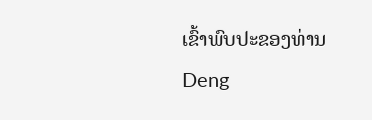ເຂົ້າພົບປະຂອງທ່ານ Deng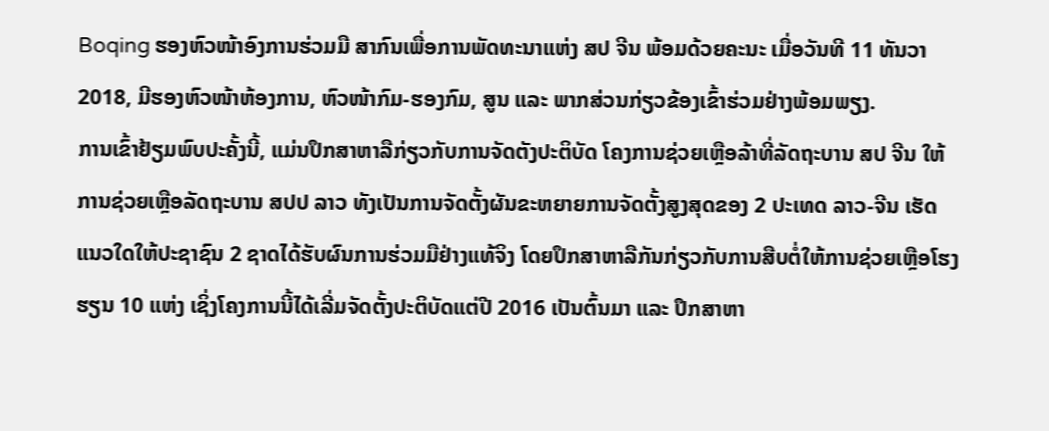Boqing ຮອງຫົວໜ້າອົງການຮ່ວມມື ສາກົນເພື່ອການພັດທະນາແຫ່ງ ສປ ຈີນ ພ້ອມດ້ວຍຄະນະ ເມື່ອວັນທີ 11 ທັນວາ 2018, ມີຮອງຫົວໜ້າຫ້ອງການ, ຫົວໜ້າກົມ-ຮອງກົມ, ສູນ ແລະ ພາກສ່ວນກ່ຽວຂ້ອງເຂົ້າຮ່ວມຢ່າງພ້ອມພຽງ.
ການເຂົ້າຢ້ຽມພົບປະຄັ້ງນີ້, ແມ່ນປຶກສາຫາລືກ່ຽວກັບການຈັດຕັງປະຕິບັດ ໂຄງການຊ່ວຍເຫຼືອລ້າທີ່ລັດຖະບານ ສປ ຈີນ ໃຫ້ ການຊ່ວຍເຫຼືອລັດຖະບານ ສປປ ລາວ ທັງເປັນການຈັດຕັ້ງຜັນຂະຫຍາຍການຈັດຕັ້ງສູງສຸດຂອງ 2 ປະເທດ ລາວ-ຈີນ ເຮັດແນວໃດໃຫ້ປະຊາຊົນ 2 ຊາດໄດ້ຮັບຜົນການຮ່ວມມືຢ່າງແທ້ຈິງ ໂດຍປຶກສາຫາລືກັນກ່ຽວກັບການສືບຕໍ່ໃຫ້ການຊ່ວຍເຫຼືອໂຮງຮຽນ 10 ແຫ່ງ ເຊິ່ງໂຄງການນີ້ໄດ້ເລີ່ມຈັດຕັ້ງປະຕິບັດແຕ່ປີ 2016 ເປັນຕົ້ນມາ ແລະ ປຶກສາຫາ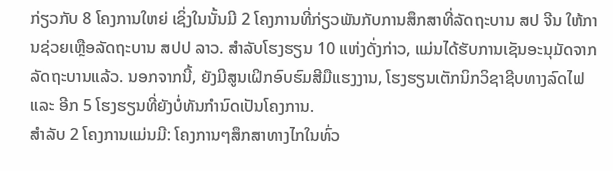ກ່ຽວກັບ 8 ໂຄງການໃຫຍ່ ເຊິ່ງໃນນັ້ນມີ 2 ໂຄງການທີ່ກ່ຽວພັນກັບການສຶກສາທີ່ລັດຖະບານ ສປ ຈີນ ໃຫ້ການຊ່ວຍເຫຼືອລັດຖະບານ ສປປ ລາວ. ສໍາລັບໂຮງຮຽນ 10 ແຫ່ງດັ່ງກ່າວ, ແມ່ນໄດ້ຮັບການເຊັນອະນຸມັດຈາກລັດຖະບານແລ້ວ. ນອກຈາກນີ້, ຍັງມີສູນເຝິກອົບຮົມສີມືແຮງງານ, ໂຮງຮຽນເຕັກນິກວິຊາຊີບທາງລົດໄຟ ແລະ ອີກ 5 ໂຮງຮຽນທີ່ຍັງບໍ່ທັນກຳນົດເປັນໂຄງການ.
ສໍາລັບ 2 ໂຄງການແມ່ນມີ: ໂຄງການໆສຶກສາທາງໄກໃນທົ່ວ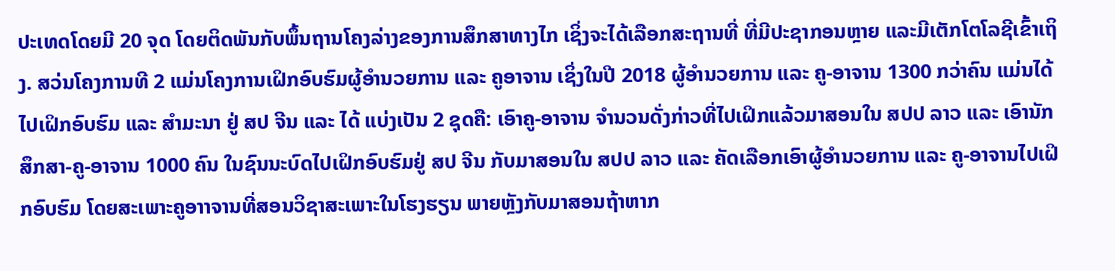ປະເທດໂດຍມີ 20 ຈຸດ ໂດຍຕິດພັນກັບພຶ້ນຖານໂຄງລ່າງຂອງການສຶກສາທາງໄກ ເຊິ່ງຈະໄດ້ເລືອກສະຖານທີ່ ທີ່ມີປະຊາກອນຫຼາຍ ແລະມີເຕັກໂຕໂລຊີເຂົ້າເຖິງ. ສວ່ນໂຄງການທີ 2 ແມ່ນໂຄງການເຝິກອົບຮົມຜູ້ອຳນວຍການ ແລະ ຄູອາຈານ ເຊິ່ງໃນປີ 2018 ຜູ້ອຳນວຍການ ແລະ ຄູ-ອາຈານ 1300 ກວ່າຄົນ ແມ່ນໄດ້ໄປເຝິກອົບຮົມ ແລະ ສໍາມະນາ ຢູ່ ສປ ຈີນ ແລະ ໄດ້ ແບ່ງເປັນ 2 ຊຸດຄື: ເອົາຄູ-ອາຈານ ຈໍານວນດັ່ງກ່າວທີ່ໄປເຝິກແລ້ວມາສອນໃນ ສປປ ລາວ ແລະ ເອົານັກສຶກສາ-ຄູ-ອາຈານ 1000 ຄົນ ໃນຊົນນະບົດໄປເຝິກອົບຮົມຢູ່ ສປ ຈີນ ກັບມາສອນໃນ ສປປ ລາວ ແລະ ຄັດເລືອກເອົາຜູ້ອໍານວຍການ ແລະ ຄູ-ອາຈານໄປເຝິກອົບຮົມ ໂດຍສະເພາະຄູອາາຈານທີ່ສອນວິຊາສະເພາະໃນໂຮງຮຽນ ພາຍຫຼັງກັບມາສອນຖ້າຫາກ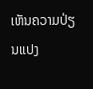ເຫັນຄວາມປ່ຽນແປງ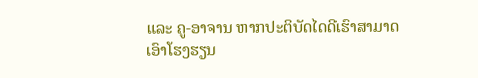ແລະ ຄູ-ອາຈານ ຫາກປະຕິບັດໄດດີເຮົາສາມາດເອົາໂຮງຮຽນ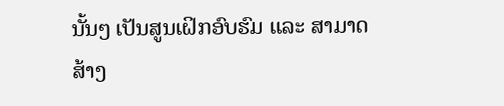ນັ້ນໆ ເປັນສູນເຝິກອົບຮົມ ແລະ ສາມາດສ້າງ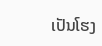ເປັນໂຮງ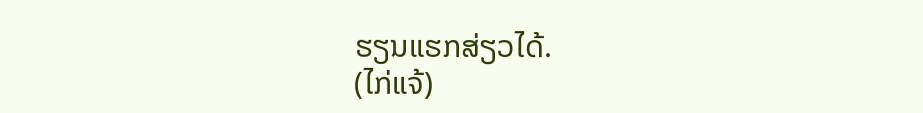ຮຽນແຮກສ່ຽວໄດ້.
(ໄກ່ແຈ້)